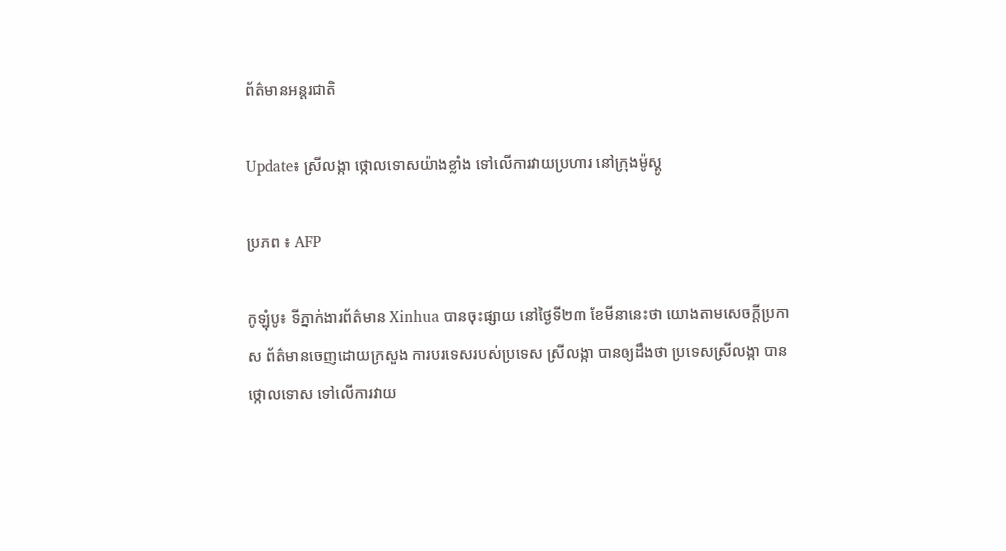ព័ត៌មានអន្តរជាតិ

Update៖ ស្រីលង្កា ថ្កោលទោសយ៉ាងខ្លាំង ទៅលើការវាយប្រហារ នៅក្រុងម៉ូស្គូ

ប្រភព ៖ AFP

កូឡុំបូ៖ ទីភ្នាក់ងារព័ត៌មាន Xinhua បានចុះផ្សាយ នៅថ្ងៃទី២៣ ខែមីនានេះថា យោងតាមសេចក្តីប្រកាស ព័ត៌មានចេញដោយក្រសួង ការបរទេសរបស់ប្រទេស ស្រីលង្កា បានឲ្យដឹងថា ប្រទេសស្រីលង្កា បានថ្កោលទោស ទៅលើការវាយ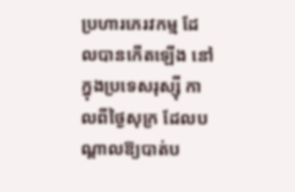ប្រហារភេរវកម្ម ដែលបានកើតឡើង នៅក្នុងប្រទេសរុស្ស៊ី កាលពីថ្ងៃសុក្រ ដែលបណ្តាលឱ្យបាត់ប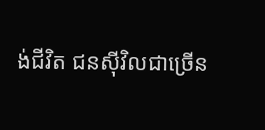ង់ជីវិត ជនស៊ីវិលជាច្រើន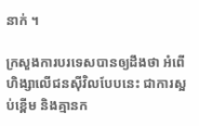នាក់ ។

ក្រសួងការបរទេសបានឲ្យដឹងថា អំពើហិង្សាលើជនស៊ីវិលបែបនេះ ជាការស្អប់ខ្ពើម និងគ្មានក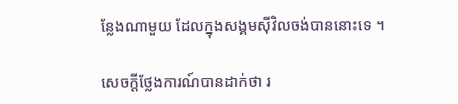ន្លែងណាមួយ ដែលក្នុងសង្គមស៊ីវិលចង់បាននោះទេ ។

សេចក្តីថ្លែងការណ៍បានដាក់ថា រ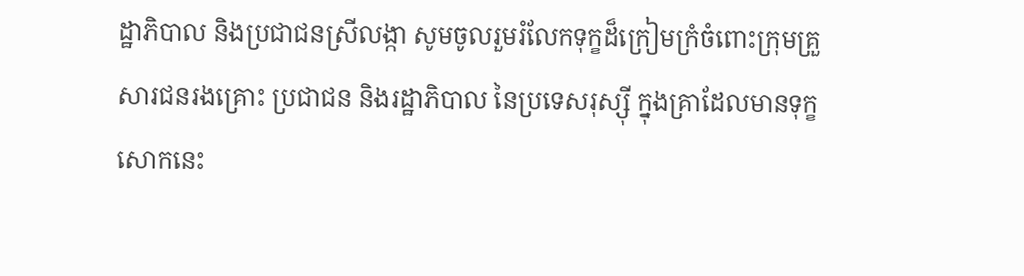ដ្ឋាភិបាល និងប្រជាជនស្រីលង្កា សូមចូលរួមរំលែកទុក្ខដ៏ក្រៀមក្រំចំពោះក្រុមគ្រួសារជនរងគ្រោះ ប្រជាជន និងរដ្ឋាភិបាល នៃប្រទេសរុស្ស៊ី ក្នុងគ្រាដែលមានទុក្ខសោកនេះ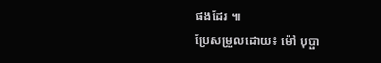ផងដែរ ៕
ប្រែសម្រួលដោយ៖ ម៉ៅ បុប្ផា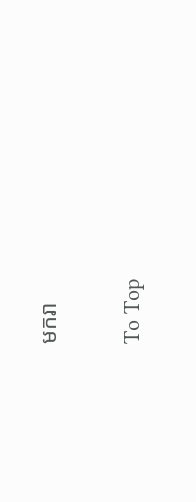មករា

To Top